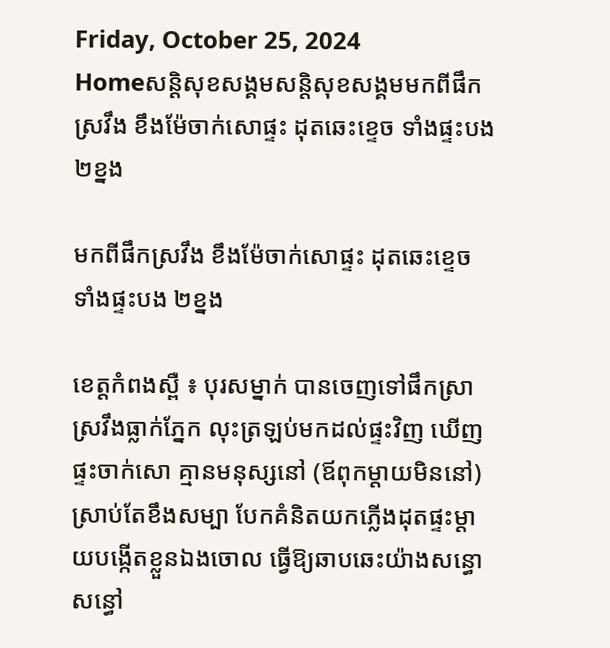Friday, October 25, 2024
Homeសន្ដិសុខសង្គមសន្តិសុខសង្គមមកពីផឹកស្រវឹង ខឹងម៉ែចាក់សោផ្ទះ ដុតឆេះខ្ទេច ទាំងផ្ទះបង ២ខ្នង

មកពីផឹកស្រវឹង ខឹងម៉ែចាក់សោផ្ទះ ដុតឆេះខ្ទេច ទាំងផ្ទះបង ២ខ្នង

ខេត្តកំពងស្ពឺ ៖ បុរសម្នាក់ បានចេញទៅផឹកស្រាស្រវឹងធ្លាក់ភ្នែក លុះត្រឡប់មកដល់ផ្ទះវិញ ឃើញផ្ទះចាក់សោ គ្មានមនុស្សនៅ (ឪពុកម្តាយមិននៅ) ស្រាប់តែខឹងសម្បា បែកគំនិតយកភ្លើងដុតផ្ទះម្តាយបង្កើតខ្លួនឯងចោល ធ្វើឱ្យឆាបឆេះយ៉ាងសន្ធោសន្ធៅ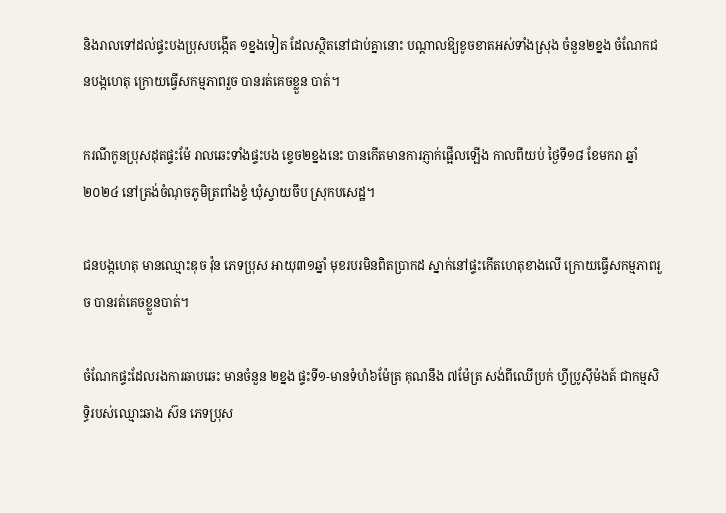និងរាលទៅដល់ផ្ទះបងប្រុសបង្កើត ១ខ្នងទៀត ដែលស្ថិតនៅជាប់គ្នានោះ បណ្តាលឱ្យខូចខាតអស់ទាំងស្រុង ចំនួន២ខ្នង ចំណែកជនបង្កហេតុ ក្រោយធ្វើសកម្មភាពរួច បានរត់គេចខ្លួន បាត់។

ករណីកូនប្រុសដុតផ្ទះម៉ែ រាលឆេះទាំងផ្ទះបង ខ្ទេច២ខ្នងនេះ បានកើតមានការភ្ញាក់ផ្អើលឡើង កាលពីយប់ ថ្ងៃទី១៨ ខែមករា ឆ្នាំ២០២៤ នៅត្រង់ចំណុចភូមិត្រពាំងខ្ទំ ឃុំស្វាយចឹប ស្រុកបសេដ្ឋ។

ជនបង្កហេតុ មានឈ្មោះឌុច វ៉ុន ភេទប្រុស អាយុ៣១ឆ្នាំ មុខរបរមិនពិតប្រាកដ ស្នាក់នៅផ្ទះកើតហេតុខាងលើ ក្រោយធ្វើសកម្មភាពរួច បានរត់គេចខ្លួនបាត់។

ចំណែកផ្ទះដែលរងការឆាបឆេះ មានចំនួន ២ខ្នង ផ្ទះទី១-មានទំហំ៦ម៉ែត្រ គុណនឹង ៧ម៉ែត្រ សង់ពីឈើប្រក់ ហ្វីប្រូស៊ីម៉ងត៍ ជាកម្មសិទ្ធិរបស់ឈ្មោះឆាង ស៊ន ភេទប្រុស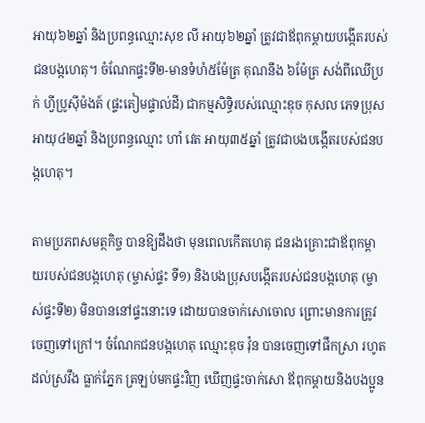អាយុ៦២ឆ្នាំ និងប្រពន្ធឈ្មោះសុខ លី អាយុ៦២ឆ្នាំ ត្រូវជាឪពុកម្តាយបង្កើតរបស់ជនបង្កហេតុ។ ចំណែកផ្ទះទី២-មានទំហំ៥ម៉ែត្រ គុណនឹង ៦ម៉ែត្រ សង់ពីឈើប្រក់ ហ្វីប្រូស៊ីម៉ងត៍ (ផ្ទះតៀមផ្ទាល់ដី) ជាកម្មសិទ្ធិរបស់ឈ្មោះឌុច កុសល ភេទប្រុស អាយុ៤២ឆ្នាំ និងប្រពន្ធឈ្មោះ ហាំ វេត អាយុ៣៥ឆ្នាំ ត្រូវជាបងបង្កើតរបស់ជនបង្កហេតុ។

តាមប្រភពសមត្ថកិច្ច បានឱ្យដឹងថា មុនពេលកើតហេតុ ជនរងគ្រោះជាឪពុកម្តាយរបស់ជនបង្កហេតុ (ម្ចាស់ផ្ទះ ទី១) និងបងប្រុសបង្កើតរបស់ជនបង្កហេតុ (ម្ចាស់ផ្ទះទី២) មិនបាននៅផ្ទះនោះទេ ដោយបានចាក់សោចោល ព្រោះមានការត្រូវចេញទៅក្រៅ។ ចំណែកជនបង្កហេតុ ឈ្មោះឌុច វ៉ុន បានចេញទៅផឹកស្រា រហូតដល់ស្រវឹង ធ្លាក់ភ្នែក ត្រឡប់មកផ្ទះវិញ ឃើញផ្ទះចាក់សោ ឪពុកម្តាយនិងបងប្អូន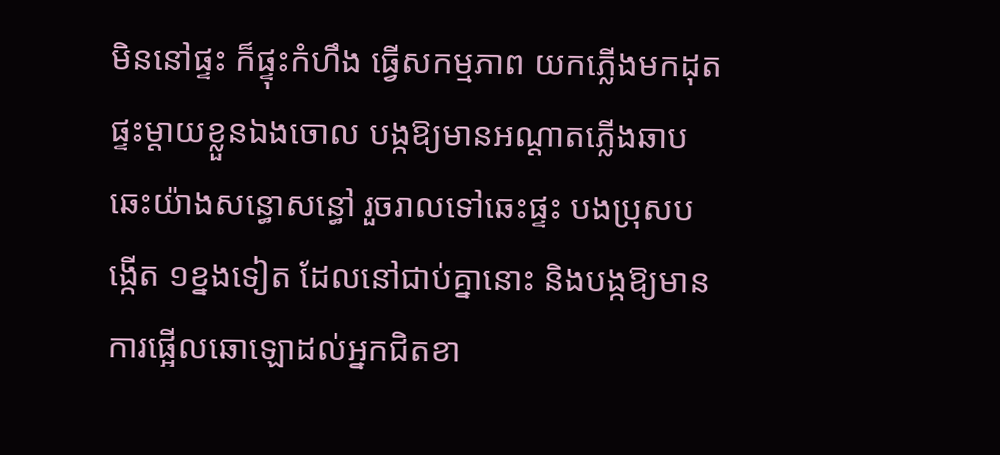មិននៅផ្ទះ ក៏ផ្ទុះកំហឹង ធ្វើសកម្មភាព យកភ្លើងមកដុតផ្ទះម្តាយខ្លួនឯងចោល បង្កឱ្យមានអណ្តាតភ្លើងឆាបឆេះយ៉ាងសន្ធោសន្ធៅ រួចរាលទៅឆេះផ្ទះ បងប្រុសបង្កើត ១ខ្នងទៀត ដែលនៅជាប់គ្នានោះ និងបង្កឱ្យមានការផ្អើលឆោឡោដល់អ្នកជិតខា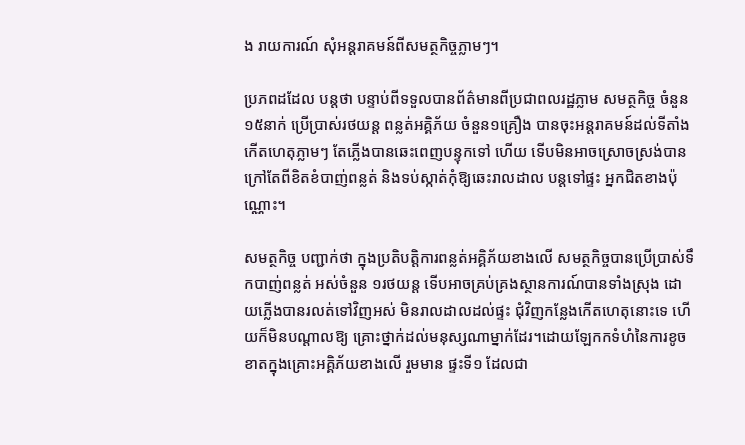ង រាយការណ៍ សុំអន្តរាគមន៍ពីសមត្ថកិច្ចភ្លាមៗ។

ប្រភពដដែល បន្តថា បន្ទាប់ពីទទួលបានព័ត៌មានពីប្រជាពលរដ្ឋភ្លាម សមត្ថកិច្ច ចំនួន១៥នាក់ ប្រើប្រាស់រថយន្ត ពន្លត់អគ្គិភ័យ ចំនួន១គ្រឿង បានចុះអន្តរាគមន៍ដល់ទីតាំងកើតហេតុភ្លាមៗ តែភ្លើងបានឆេះពេញបន្ទុកទៅ ហើយ ទើបមិនអាចស្រោចស្រង់បាន ក្រៅតែពីខិតខំបាញ់ពន្លត់ និងទប់ស្កាត់កុំឱ្យឆេះរាលដាល បន្តទៅផ្ទះ អ្នកជិតខាងប៉ុណ្ណោះ។

សមត្ថកិច្ច បញ្ជាក់ថា ក្នុងប្រតិបត្តិការពន្លត់អគ្គិភ័យខាងលើ សមត្ថកិច្ចបានប្រើប្រាស់ទឹកបាញ់ពន្លត់ អស់ចំនួន ១រថយន្ត ទើបអាចគ្រប់គ្រងស្ថានការណ៍បានទាំងស្រុង ដោយភ្លើងបានរលត់ទៅវិញអស់ មិនរាលដាលដល់ផ្ទះ ជុំវិញកន្លែងកើតហេតុនោះទេ ហើយក៏មិនបណ្តាលឱ្យ គ្រោះថ្នាក់ដល់មនុស្សណាម្នាក់ដែរ។ដោយឡែកកទំហំនៃការខូចខាតក្នុងគ្រោះអគ្គិភ័យខាងលើ រួមមាន ផ្ទះទី១ ដែលជា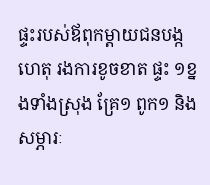ផ្ទះរបស់ឪពុកម្តាយជនបង្ក ហេតុ រងការខូចខាត ផ្ទះ ១ខ្នងទាំងស្រុង គ្រែ១ ពូក១ និងសម្ភារៈ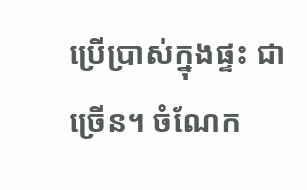ប្រើប្រាស់ក្នុងផ្ទះ ជាច្រើន។ ចំណែក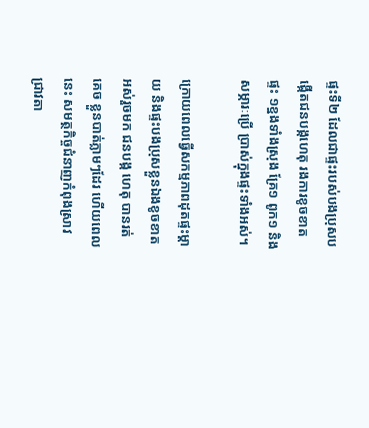ផ្ទះទី២ ដែលជាផ្ទះរបស់បងប្រុសបង្កើតជនបង្កហេតុ រងការខូចខាត ផ្ទះ ១ខ្នងទាំងស្រុង គ្រែ១ ពូក១ និងសម្ភារៈប្រើ ប្រាស់ក្នុងផ្ទះទាំងអស់។

ក្រោយពេលធ្វើសកម្មភាពដុតផ្ទះម្តាយ និងផ្ទះបងប្រុសខ្លួនឯងខូចខាតអស់រួចមក ជនបង្ក ហេតុ បានរត់គេច ខ្លួនបាត់ភ្លាមៗដែរ ហើយពេលនេះ សមត្ថកិច្ចជំនាញកំពុងស្រាវជ្រាវតា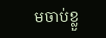មចាប់ខ្លួ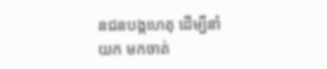នជនបង្កហេតុ ដើម្បីនាំយក មកចាត់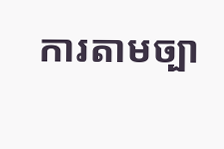ការតាមច្បា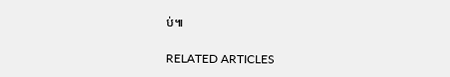ប់៕

RELATED ARTICLES